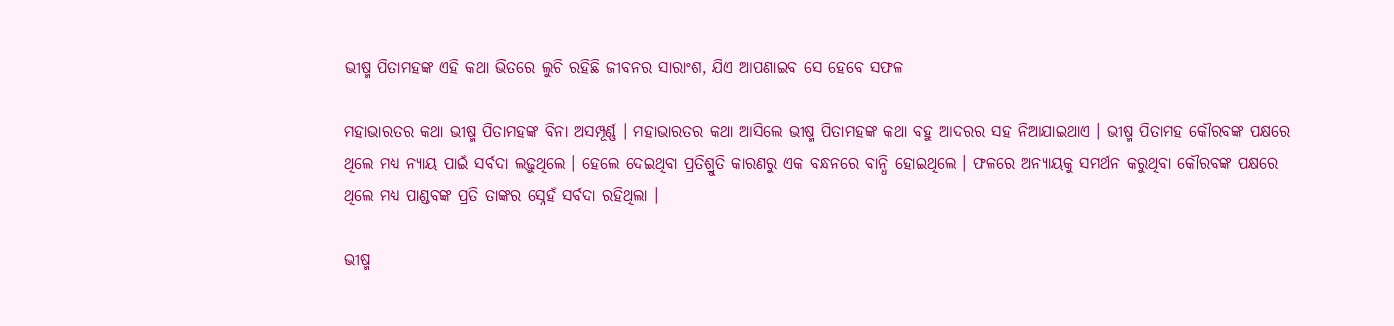ଭୀଷ୍ମ ପିତାମହଙ୍କ ଏହି କଥା ଭିତରେ ଲୁଚି ରହିଛି ଜୀବନର ସାରାଂଶ, ଯିଏ ଆପଣାଇବ ସେ ହେବେ ସଫଳ

ମହାଭାରତର କଥା ଭୀଷ୍ମ ପିତାମହଙ୍କ ବିନା ଅସମ୍ପୂର୍ଣ୍ଣ । ମହାଭାରତର କଥା ଆସିଲେ ଭୀଷ୍ମ ପିତାମହଙ୍କ କଥା ବହୁ ଆଦରର ସହ ନିଆଯାଇଥାଏ । ଭୀଷ୍ମ ପିତାମହ କୌରବଙ୍କ ପକ୍ଷରେ ଥିଲେ ମଧ୍ୟ ନ୍ୟାୟ ପାଇଁ ସର୍ବଦା ଲଢ଼ୁଥିଲେ । ହେଲେ ଦେଇଥିବା ପ୍ରତିଶ୍ରୁତି କାରଣରୁ ଏକ ବନ୍ଧନରେ ବାନ୍ଧି ହୋଇଥିଲେ । ଫଳରେ ଅନ୍ୟାୟକୁ ସମର୍ଥନ କରୁଥିବା କୌରବଙ୍କ ପକ୍ଷରେ ଥିଲେ ମଧ୍ୟ ପାଣ୍ଡବଙ୍କ ପ୍ରତି ତାଙ୍କର ସ୍ନେହଁ ସର୍ବଦା ରହିଥିଲା ।

ଭୀଷ୍ମ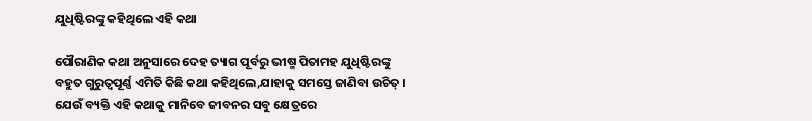ଯୁଧିଷ୍ଟିରଙ୍କୁ କହିଥିଲେ ଏହି କଥା

ପୌରାଣିକ କଥା ଅନୁସାରେ ଦେହ ତ୍ୟାଗ ପୂର୍ବରୁ ଭୀଷ୍ମ ପିତାମହ ଯୁଧିଷ୍ଟିରଙ୍କୁ ବହୁତ ଗୁରୁତ୍ୱପୂର୍ଣ୍ଣ ଏମିତି କିଛି କଥା କହିଥିଲେ,ଯାହାକୁ ସମସ୍ତେ ଜାଣିବା ଉଚିତ୍‌ । ଯେଉଁ ବ୍ୟକ୍ତି ଏହି କଥାକୁ ମାନିବେ ଜୀବନର ସବୁ କ୍ଷେତ୍ରରେ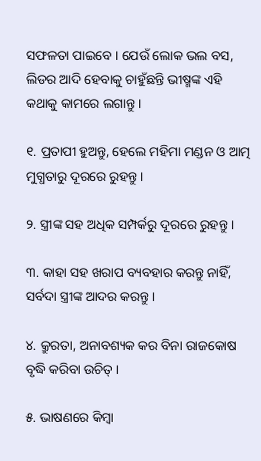ସଫଳତା ପାଇବେ । ଯେଉଁ ଲୋକ ଭଲ ବସ, ଲିଡର ଆଦି ହେବାକୁ ଚାହୁଁଛନ୍ତି ଭୀଷ୍ମଙ୍କ ଏହି କଥାକୁ କାମରେ ଲଗାନ୍ତୁ ।

୧. ପ୍ରତାପୀ ହୁଅନ୍ତୁ, ହେଲେ ମହିମା ମଣ୍ଡନ ଓ ଆତ୍ମ ମୁଗ୍ଧତାରୁ ଦୂରରେ ରୁହନ୍ତୁ ।

୨. ସ୍ତ୍ରୀଙ୍କ ସହ ଅଧିକ ସମ୍ପର୍କରୁ ଦୂରରେ ରୁହନ୍ତୁ ।

୩. କାହା ସହ ଖରାପ ବ୍ୟବହାର କରନ୍ତୁ ନାହିଁ, ସର୍ବଦା ସ୍ତ୍ରୀଙ୍କ ଆଦର କରନ୍ତୁ ।

୪. କ୍ରୁରତା, ଅନାବଶ୍ୟକ କର ବିନା ରାଜକୋଷ ବୃଦ୍ଧି କରିବା ଉଚିତ୍‌ ।

୫. ଭାଷଣରେ କିମ୍ବା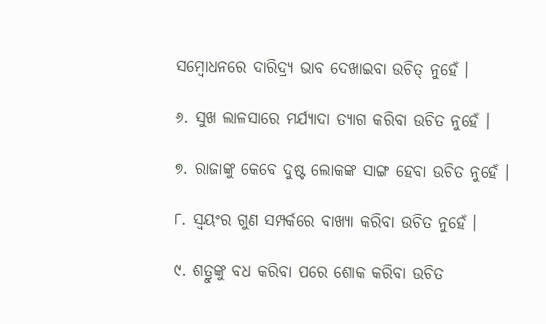ସମ୍ବୋଧନରେ ଦାରିଦ୍ର୍ୟ ଭାବ ଦେଖାଇବା ଉଚିତ୍‌ ନୁହେଁ ।

୬. ସୁଖ ଲାଳସାରେ ମର୍ଯ୍ୟାଦା ତ୍ୟାଗ କରିବା ଉଚିତ ନୁହେଁ ।

୭. ରାଜାଙ୍କୁ କେବେ ଦୁଷ୍ଟ ଲୋକଙ୍କ ସାଙ୍ଗ ହେବା ଉଚିତ ନୁହେଁ ।

୮. ସ୍ୱୟଂର ଗୁଣ ସମ୍ପର୍କରେ ବାଖ୍ୟା କରିବା ଉଚିତ ନୁହେଁ ।

୯. ଶତ୍ରୁଙ୍କୁ ବଧ କରିବା ପରେ ଶୋକ କରିବା ଉଚିତ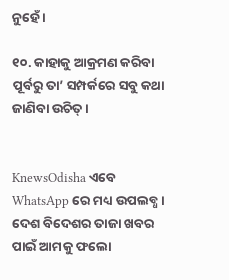ନୁହେଁ ।

୧୦. କାହାକୁ ଆକ୍ରମଣ କରିବା ପୂର୍ବରୁ ତା’ ସମ୍ପର୍କରେ ସବୁ କଥା ଜାଣିବା ଉଚିତ୍‌ ।


KnewsOdisha ଏବେ WhatsApp ରେ ମଧ୍ୟ ଉପଲବ୍ଧ । ଦେଶ ବିଦେଶର ତାଜା ଖବର ପାଇଁ ଆମକୁ ଫଲୋ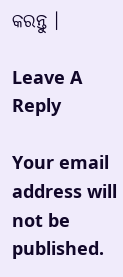କରନ୍ତୁ ।

Leave A Reply

Your email address will not be published.